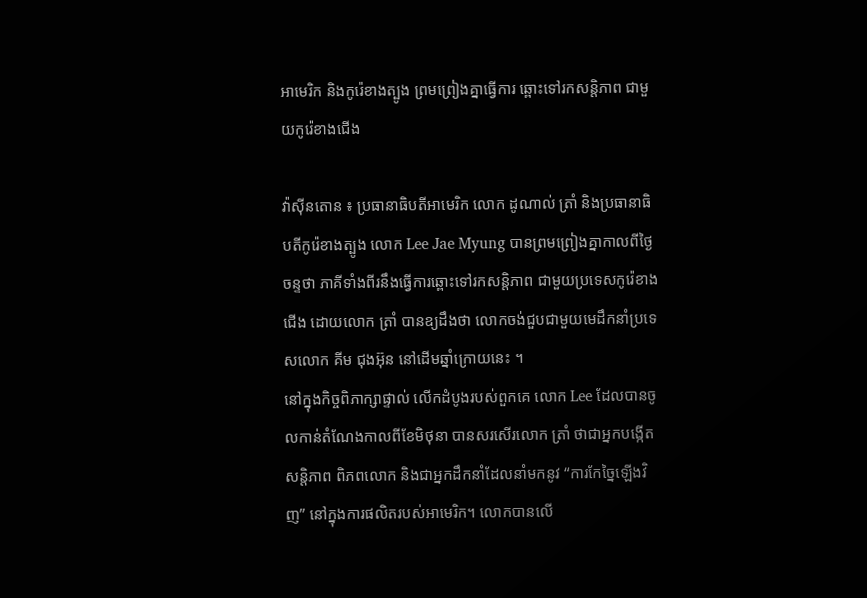អាមេរិក និងកូរ៉េខាងត្បូង ព្រមព្រៀងគ្នាធ្វើការ ឆ្ពោះទៅរកសន្តិភាព ជាមួយកូរ៉េខាងជើង

វ៉ាស៊ីនតោន ៖ ប្រធានាធិបតីអាមេរិក លោក ដូណាល់ ត្រាំ និងប្រធានាធិបតីកូរ៉េខាងត្បូង លោក Lee Jae Myung បានព្រមព្រៀងគ្នាកាលពីថ្ងៃចន្ទថា ភាគីទាំងពីរនឹងធ្វើការឆ្ពោះទៅរកសន្តិភាព ជាមួយប្រទេសកូរ៉េខាងជើង ដោយលោក ត្រាំ បានឧ្យដឹងថា លោកចង់ជួបជាមួយមេដឹកនាំប្រទេសលោក គីម ជុងអ៊ុន នៅដើមឆ្នាំក្រោយនេះ ។
នៅក្នុងកិច្ចពិភាក្សាផ្ទាល់ លើកដំបូងរបស់ពួកគេ លោក Lee ដែលបានចូលកាន់តំណែងកាលពីខែមិថុនា បានសរសើរលោក ត្រាំ ថាជាអ្នកបង្កើតសន្តិភាព ពិភពលោក និងជាអ្នកដឹកនាំដែលនាំមកនូវ “ការកែច្នៃឡើងវិញ” នៅក្នុងការផលិតរបស់អាមេរិក។ លោកបានលេី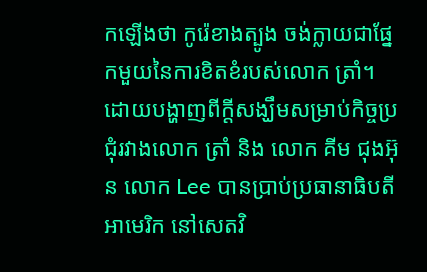កឡេីងថា កូរ៉េខាងត្បូង ចង់ក្លាយជាផ្នែកមួយនៃការខិតខំរបស់លោក ត្រាំ។
ដោយបង្ហាញពីក្តីសង្ឃឹមសម្រាប់កិច្ចប្រជុំរវាងលោក ត្រាំ និង លោក គីម ជុងអ៊ុន លោក Lee បានប្រាប់ប្រធានាធិបតីអាមេរិក នៅសេតវិ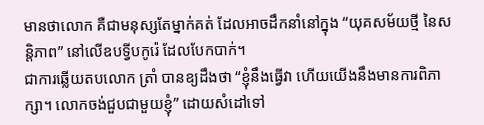មានថាលោក គឺជាមនុស្សតែម្នាក់គត់ ដែលអាចដឹកនាំនៅក្នុង “យុគសម័យថ្មី នៃសន្តិភាព” នៅលើឧបទ្វីបកូរ៉េ ដែលបែកបាក់។
ជាការឆ្លើយតបលោក ត្រាំ បានឧ្យដឹងថា “ខ្ញុំនឹងធ្វើវា ហើយយើងនឹងមានការពិភាក្សា។ លោកចង់ជួបជាមួយខ្ញុំ” ដោយសំដៅទៅ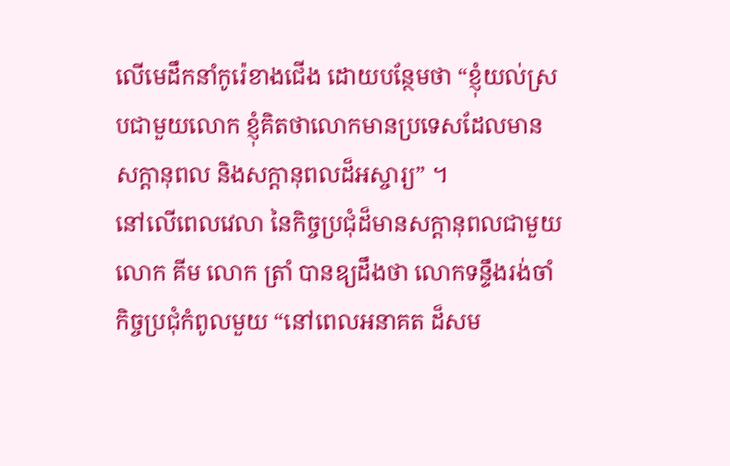លើមេដឹកនាំកូរ៉េខាងជើង ដោយបន្ថែមថា “ខ្ញុំយល់ស្របជាមួយលោក ខ្ញុំគិតថាលោកមានប្រទេសដែលមានសក្តានុពល និងសក្តានុពលដ៏អស្ចារ្យ” ។
នៅលើពេលវេលា នៃកិច្ចប្រជុំដ៏មានសក្តានុពលជាមួយលោក គីម លោក ត្រាំ បានឧ្យដឹងថា លោកទន្ទឹងរង់ចាំកិច្ចប្រជុំកំពូលមួយ “នៅពេលអនាគត ដ៏សម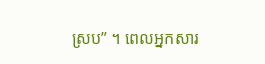ស្រប” ។ ពេលអ្នកសារ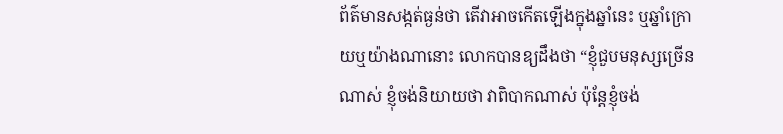ព័ត៌មានសង្កត់ធ្ងន់ថា តើវាអាចកើតឡើងក្នុងឆ្នាំនេះ ឬឆ្នាំក្រោយឬយ៉ាងណានោះ លោកបានឧ្យដឹងថា “ខ្ញុំជួបមនុស្សច្រើនណាស់ ខ្ញុំចង់និយាយថា វាពិបាកណាស់ ប៉ុន្តែខ្ញុំចង់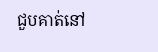ជួបគាត់នៅ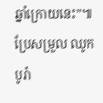ឆ្នាំក្រោយនេះ”៕
ប្រែសម្រួល ឈូក បូរ៉ា